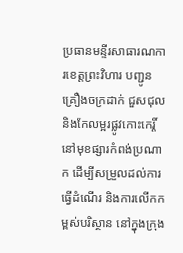ប្រធានមន្ទីរសាធារណការខេត្តព្រះវិហារ បញ្ជូនគ្រឿងចក្រដាក់ ជួសជុល និងកែលម្អរផ្លូវកោះកេរ្តិ៍ នៅមុខផ្សារកំពង់ប្រណាក ដើម្បីសម្រួលដល់ការធ្វើដំណើរ និងការលើកកម្ពស់បរិស្ថាន នៅក្នុងក្រុង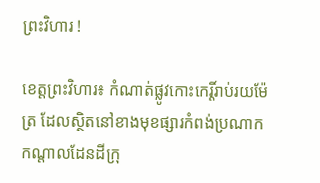ព្រះវិហារ !

ខេត្តព្រះវិហារ៖ កំណាត់ផ្លូវកោះកេរ្តិ៍រាប់រយម៉ែត្រ ដែលស្ថិតនៅខាងមុខផ្សារកំពង់ប្រណាក កណ្តាលដែនដីក្រុ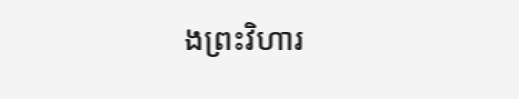ងព្រះវិហារ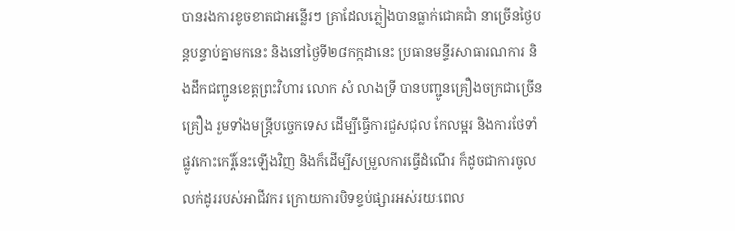បានរងការខូចខាតជាអន្លើរៗ គ្រាដែលភ្លៀងបានធ្លាក់ជោគជាំ នាច្រើនថ្ងៃបន្តបន្ទាប់គ្នាមកនេះ និងនៅថ្ងៃទី២៨កក្កដានេះ ប្រធានមន្ទីរសាធារណការ និងដឹកជញ្ជូនខេត្តព្រះវិហារ លោក សំ លាងទ្រី បានបញ្ជូនគ្រឿងចក្រជាច្រើនគ្រឿង រួមទាំងមន្ត្រីបច្ចេកទេស ដើម្បីធ្វើការជួសជុល កែលម្អរ និងការថែទាំផ្លូវកោះកេរ្តិ៍នេះឡើងវិញ និងក៏ដើម្បីសម្រួលការធ្វើដំណើរ ក៏ដូចជាការចូលលក់ដូររបស់អាជីវករ ក្រោយការបិទខ្ទប់ផ្សារអស់រយៈពេល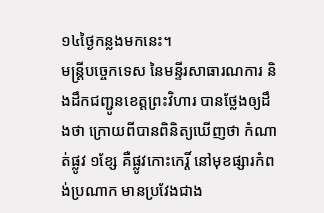១៤ថ្ងៃកន្លងមកនេះ។
មន្ត្រីបច្ចេកទេស នៃមន្ទីរសាធារណការ និងដឹកជញ្ជូនខេត្តព្រះវិហារ បានថ្លែងឲ្យដឹងថា ក្រោយពីបានពិនិត្យឃើញថា កំណាត់ផ្លូវ ១ខ្សែ គឺផ្លូវកោះកេរ្តិ៍ នៅមុខផ្សារកំពង់ប្រណាក មានប្រវែងជាង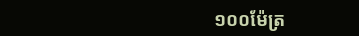១០០ម៉ែត្រ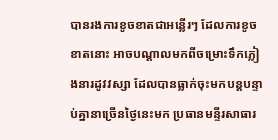បានរងការខូចខាតជាអន្លើរៗ ដែលការខូចខាតនោះ អាចបណ្តាលមកពីចម្រោះទឹកភ្លៀងនារដូវវស្សា ដែលបានធ្លាក់ចុះមកបន្តបន្ទាប់គ្នានាច្រើនថ្ងៃនេះមក ប្រធានមន្ទីរសាធារ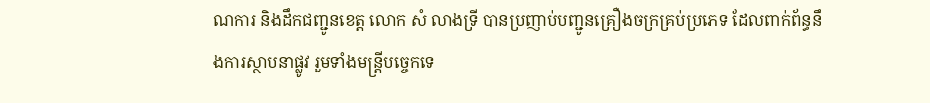ណការ និងដឹកជញ្ជូនខេត្ត លោក សំ លាងទ្រី បានប្រញាប់បញ្ជូនគ្រឿងចក្រគ្រប់ប្រភេទ ដែលពាក់ព័ន្ធនឹងការស្ថាបនាផ្លូវ រួមទាំងមន្ត្រីបច្ចេកទេ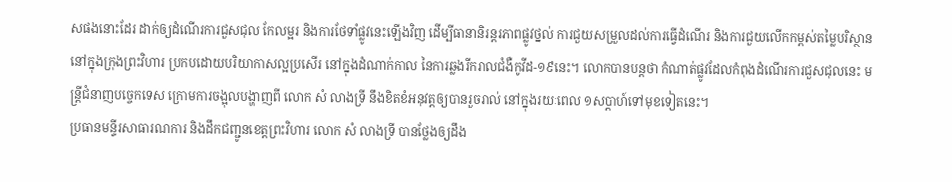សផងនោះដែរ ដាក់ឲ្យដំណើរការជួសជុល កែលម្អរ និងការថែទាំផ្លូវនេះឡើងវិញ ដើម្បីធានានិរន្តរភាពផ្លូវថ្នល់ ការជួយសម្រួលដល់ការធ្វើដំណើរ និងការជួយលើកកម្ពស់តម្លៃបរិស្ថាន នៅក្នុងក្រុងព្រះវិហារ ប្រកបដោយបរិយាកាសល្អប្រសើរ នៅក្នុងដំណាក់កាល នៃការឆ្លងរីករាលជំងឺកូវីដ-១៩នេះ។ លោកបានបន្តថា កំណាត់ផ្លូវដែលកំពុងដំណើរការជួសជុលនេះ មន្ត្រីជំនាញបច្ចេកទេស ក្រោមការចង្អុលបង្ហាញពី លោក សំ លាងទ្រី នឹងខិតខំអនុវត្តឲ្យបានរួចរាល់ នៅក្នុងរយៈពេល ១សប្តាហ៍ទៅមុខទៀតនេះ។
ប្រធានមន្ទីរសាធារណការ និងដឹកជញ្ជូនខេត្តព្រះវិហារ លោក សំ លាងទ្រី បានថ្លែងឲ្យដឹង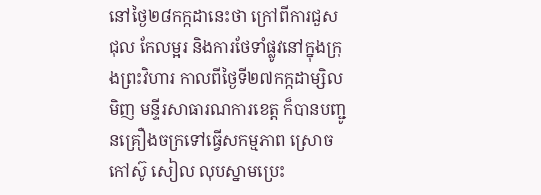នៅថ្ងៃ២៨កក្កដានេះថា ក្រៅពីការជួសជុល កែលម្អរ និងការថែទាំផ្លូវនៅក្នុងក្រុងព្រះវិហារ កាលពីថ្ងៃទី២៧កក្កដាម្សិលមិញ មន្ទីរសាធារណការខេត្ត ក៏បានបញ្ជូនគ្រឿងចក្រទៅធ្វើសកម្មភាព ស្រោចកៅស៊ូ សៀល លុបស្នាមប្រេះ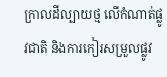ក្រាលដីល្បាយថ្ម លើកំណាត់ផ្លូវជាតិ និងការកៀរសម្រួលផ្លូវ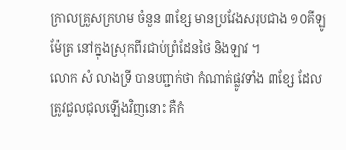ក្រាលគ្រួសក្រហម ចំនួន ៣ខ្សែ មានប្រវែងសរុបជាង ១០គីឡូម៉ែត្រ នៅក្នុងស្រុកពីរជាប់ព្រំដែនថៃ និងឡាវ ។
លោក សំ លាងទ្រី បានបព្ជាក់ថា កំណាត់ផ្លូវទាំង ៣ខ្សែ ដែលត្រូវជួលជុលឡើងវិញនោះ គឺកំ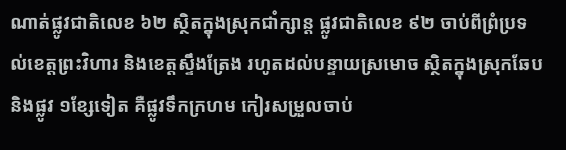ណាត់ផ្លូវជាតិលេខ ៦២ ស្ថិតក្នុងស្រុកជាំក្សាន្ត ផ្លូវជាតិលេខ ៩២ ចាប់ពីព្រំប្រទល់ខេត្តព្រះវិហារ និងខេត្តស្ទឹងត្រែង រហូតដល់បន្ទាយស្រមោច ស្ថិតក្នុងស្រុកឆែប និងផ្លូវ ១ខ្សែទៀត គឺផ្លូវទឹកក្រហម កៀរសម្រួលចាប់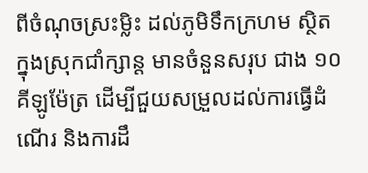ពីចំណុចស្រះម្លិះ ដល់ភូមិទឹកក្រហម ស្ថិតក្នុងស្រុកជាំក្សាន្ត មានចំនួនសរុប ជាង ១០គីឡូម៉ែត្រ ដើម្បីជួយសម្រួលដល់ការធ្វើដំណើរ និងការដឹ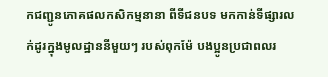កជញ្ជូនភោគផលកសិកម្មនានា ពីទីជនបទ មកកាន់ទីផ្សារលក់ដូរក្នុងមូលដ្ឋាននីមួយៗ របស់ពុកម៉ែ បងប្អូនប្រជាពលរ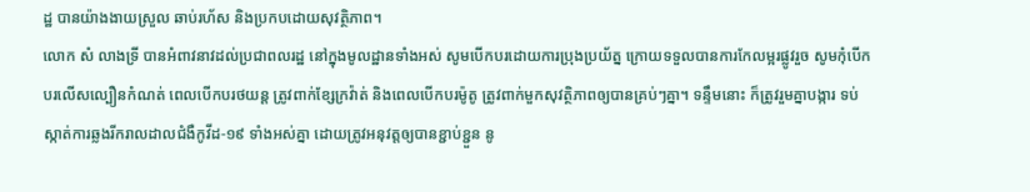ដ្ឋ បានយ៉ាងងាយស្រួល ឆាប់រហ័ស និងប្រកបដោយសុវត្ថិភាព។
លោក សំ លាងទ្រី បានអំពាវនាវដល់ប្រជាពលរដ្ឋ នៅក្នុងមូលដ្ឋានទាំងអស់ សូមបើកបរដោយការប្រុងប្រយ័ត្ន ក្រោយទទួលបានការកែលម្អរផ្លូវរួច សូមកុំបើកបរលើសល្បឿនកំណត់ ពេលបើកបរថយន្ត ត្រូវពាក់ខ្សែក្រវ៉ាត់ និងពេលបើកបរម៉ូតូ ត្រូវពាក់មួកសុវត្ថិភាពឲ្យបានគ្រប់ៗគ្នា។ ទន្ទឹមនោះ ក៏ត្រូវរួមគ្នាបង្ការ ទប់ស្កាត់ការឆ្លងរីករាលដាលជំងឺកូវីដ-១៩ ទាំងអស់គ្នា ដោយត្រូវអនុវត្តឲ្យបានខ្ជាប់ខ្ជួន នូ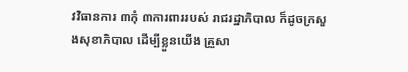វវិធានការ ៣កុំ ៣ការពាររបស់ រាជរដ្ឋាភិបាល ក៏ដូចក្រសួងសុខាភិបាល ដើម្បីខ្លួនយើង គ្រួសា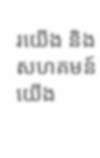រយើង និងសហគមន៍យើង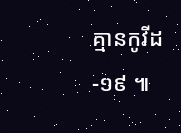គ្មានកូវីដ-១៩ ៕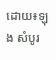ដោយ៖ឡុង សំបូរ